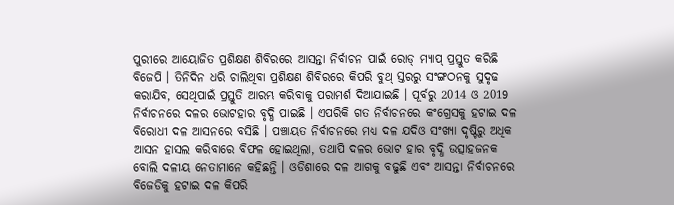ପୁରୀରେ ଆୟୋଜିତ ପ୍ରଶିକ୍ଷଣ ଶିବିରରେ ଆସନ୍ତା ନିର୍ବାଚନ ପାଇଁ ରୋଡ୍ ମ୍ୟାପ୍ ପ୍ରସ୍ତୁତ କରିଛି ବିଜେପି । ତିନିଦିନ ଧରି ଚାଲିଥିବା ପ୍ରଶିକ୍ଷଣ ଶିବିରରେ କିପରି ବୁଥ୍ ସ୍ତରରୁ ସଂଙ୍ଗଠନକୁ ସୁଦୃଢ କରାଯିବ, ସେଥିପାଇଁ ପ୍ରସ୍ତୁତି ଆରମ୍ଭ କରିବାକୁ ପରାମର୍ଶ ଦିଆଯାଇଛି । ପୂର୍ବରୁ 2014 ଓ 2019 ନିର୍ବାଚନରେ ଦଳର ଭୋଟହାର ବୃଦ୍ଧି ପାଇଛି । ଏପରିକି ଗତ ନିର୍ବାଚନରେ କଂଗ୍ରେସକୁ ହଟାଇ ଦଳ ବିରୋଧୀ ଦଳ ଆସନରେ ବସିଛି । ପଞ୍ଚାୟତ ନିର୍ବାଚନରେ ମଧ୍ୟ ଦଳ ଯଦିଓ ସଂଖ୍ୟା ଦୃଷ୍ଟିରୁ ଅଧିକ ଆସନ ହାସଲ କରିବାରେ ବିଫଳ ହୋଇଥିଲା, ତଥାପି ଦଳର ଭୋଟ ହାର ବୃଦ୍ଧି ଉତ୍ସାହଜନକ ବୋଲି ଦଳୀୟ ନେତାମାନେ କହିଛନ୍ତି । ଓଡିଶାରେ ଦଳ ଆଗକୁ ବଢୁଛି ଏବଂ ଆସନ୍ତା ନିର୍ବାଚନରେ ବିଜେଡିକୁ ହଟାଇ ଦଳ କିପରି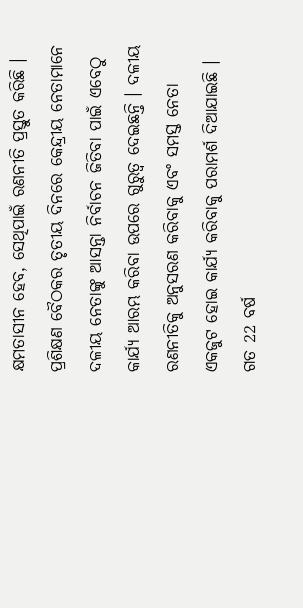କ୍ଷମତାସୀନ ହେବ, ସେଥିପାଇଁ ରଣନୀତି ପ୍ରସ୍ତୁତ କରିଛି ।
ପ୍ରଶିକ୍ଷଣ ବୈଠକର ତୃତୀୟ ଦିନରେ କେନ୍ଦ୍ରୀୟ ନେତାମାନେ ଦଳୀୟ ନେତାଙ୍କୁ ଆସନ୍ତା ନିର୍ବାଚନ ଜିତିବା ପାଇଁ ଏବେଠୁ କାର୍ଯ୍ୟ ଆରମ୍ଭ କରିବା ଉପରେ ଗୁରୁତ୍ବ ଦେଇଛନ୍ତି । ଦଳୀୟ ରଣନୀତିକୁ ଅନୁସରଣ କରିବାକୁ ଏବଂ ସମସ୍ତ ନେତା ଏକଜୁଟ ହୋଇ କାର୍ଯ୍ୟ କରିବାକୁ ପରାମର୍ଶ ଦିଆଯାଇଛି ।
ଗତ 22 ବର୍ଷ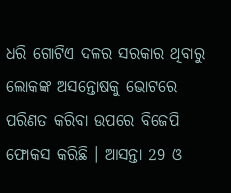ଧରି ଗୋଟିଏ ଦଳର ସରକାର ଥିବାରୁ ଲୋକଙ୍କ ଅସନ୍ତୋଷକୁ ଭୋଟରେ ପରିଣତ କରିବା ଉପରେ ବିଜେପି ଫୋକସ କରିଛି । ଆସନ୍ତା 29 ଓ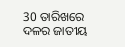30 ତାରିଖରେ ଦଳର ଜାତୀୟ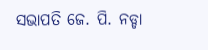ସଭାପତି ଜେ. ପି. ନଡ୍ଡା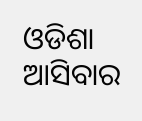ଓଡିଶା ଆସିବାର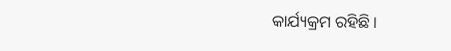କାର୍ଯ୍ୟକ୍ରମ ରହିଛି ।